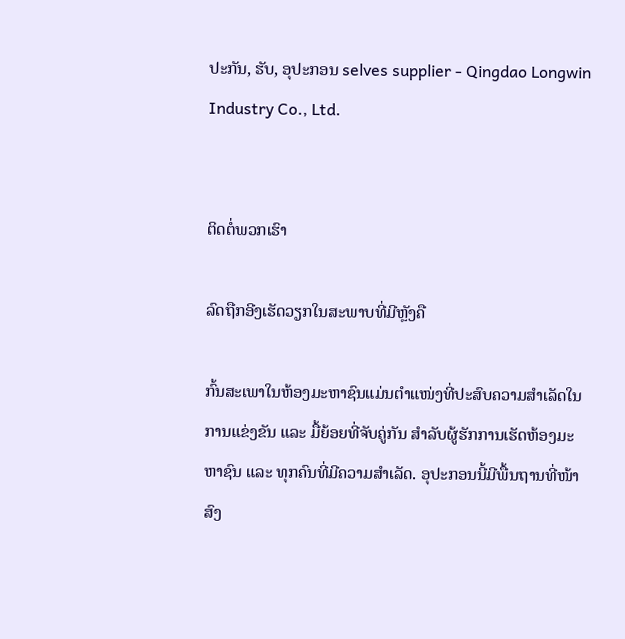ປະກັນ, ຮັບ, ອຸປະກອນ selves supplier - Qingdao Longwin Industry Co., Ltd.


ຕິດຕໍ່ພວກເຮົາ

ລົດຖືກອີງເຮັດວຽກໃນສະພາບທີ່ມີຫຼັງຄື

ກົ້ນສະເພາໃນຫ້ອງມະຫາຊົນແມ່ນຕຳແໜ່ງທີ່ປະສົບຄວາມສຳເລັດໃນການແຂ່ງຂັນ ແລະ ມື້ຍ້ອຍທີ່ຈັບຄູ່ກັນ ສຳລັບຜູ້ຮັກການເຮັດຫ້ອງມະຫາຊົນ ແລະ ທຸກຄົນທີ່ມີຄວາມສຳເລັດ. ອຸປະກອນນີ້ມີພື້ນຖານທີ່ໜ້າສົງ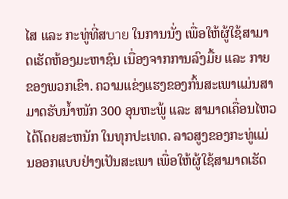ໄສ ແລະ ກະທູ່ທີ່ສบาย ໃນການນັ່ງ ເພື່ອໃຫ້ຜູ້ໃຊ້ສາມາດເຮັດຫ້ອງມະຫາຊົນ ເນື່ອງຈາກການລົງມື້ຍ ແລະ ກາຍຂອງພວກເຂົາ. ຄວາມແຂ່ງແຮງຂອງກົ້ນສະເພາແມ່ນສາມາດຮັບນໍ້າໜັກ 300 ອຸນຫະພູ້ ແລະ ສາມາດເຄື່ອນໄຫວໄດ້ໂດຍສະຫນັກ ໃນທຸກປະເທດ. ລາວສູງຂອງກະທູ່ແມ່ນອອກແບບຢ່າງເປັນສະເພາ ເພື່ອໃຫ້ຜູ້ໃຊ້ສາມາດເຮັດ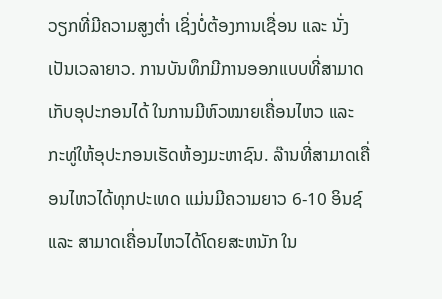ວຽກທີ່ມີຄວາມສູງຕ່ຳ ເຊິ່ງບໍ່ຕ້ອງການເຊື່ອນ ແລະ ນັ່ງເປັນເວລາຍາວ. ການບັນທຶກມີການອອກແບບທີ່ສາມາດເກັບອຸປະກອນໄດ້ ໃນການມີຫົວໝາຍເຄື່ອນໄຫວ ແລະ ກະທູ່ໃຫ້ອຸປະກອນເຮັດຫ້ອງມະຫາຊົນ. ລ໊ານທີ່ສາມາດເຄື່ອນໄຫວໄດ້ທຸກປະເທດ ແມ່ນມີຄວາມຍາວ 6-10 ອິນຊ໌ ແລະ ສາມາດເຄື່ອນໄຫວໄດ້ໂດຍສະຫນັກ ໃນ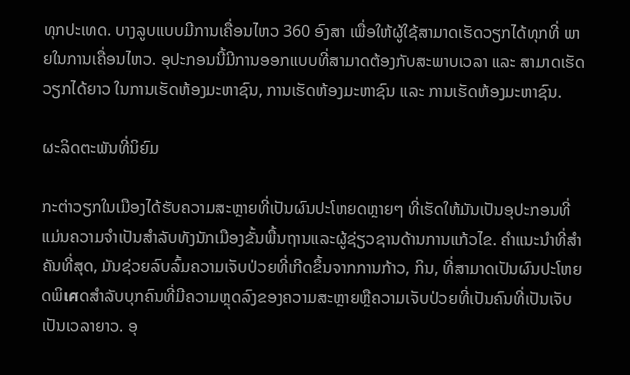ທຸກປະເທດ. ບາງລູບແບບມີການເຄື່ອນໄຫວ 360 ອົງສາ ເພື່ອໃຫ້ຜູ້ໃຊ້ສາມາດເຮັດວຽກໄດ້ທຸກທີ່ ພາຍໃນການເຄື່ອນໄຫວ. ອຸປະກອນນີ້ມີການອອກແບບທີ່ສາມາດຕ້ອງກັບສະພາບເວລາ ແລະ ສາມາດເຮັດວຽກໄດ້ຍາວ ໃນການເຮັດຫ້ອງມະຫາຊົນ, ການເຮັດຫ້ອງມະຫາຊົນ ແລະ ການເຮັດຫ້ອງມະຫາຊົນ.

ຜະລິດຕະພັນທີ່ນິຍົມ

ກະຕ່າວຽກໃນເມືອງໄດ້ຮັບຄວາມສະຫຼາຍທີ່ເປັນຜົນປະໂຫຍດຫຼາຍໆ ທີ່ເຮັດໃຫ້ມັນເປັນອຸປະກອນທີ່ແມ່ນຄວາມຈຳເປັນສຳລັບທັງນັກເມືອງຂັ້ນພື້ນຖານແລະຜູ້ຊ່ຽວຊານດ້ານການແກ້ວໄຂ. ຄຳແນະນຳທີ່ສຳຄັນທີ່ສຸດ, ມັນຊ່ວຍລົບລົ້ມຄວາມເຈັບປ່ວຍທີ່ເກີດຂຶ້ນຈາກການກ້າວ, ກິນ, ທີ່ສາມາດເປັນຜົນປະໂຫຍດພິเศດສຳລັບບຸກຄົນທີ່ມີຄວາມຫຼຸດລົງຂອງຄວາມສະຫຼາຍຫຼືຄວາມເຈັບປ່ວຍທີ່ເປັນຄົນທີ່ເປັນເຈັບເປັນເວລາຍາວ. ອຸ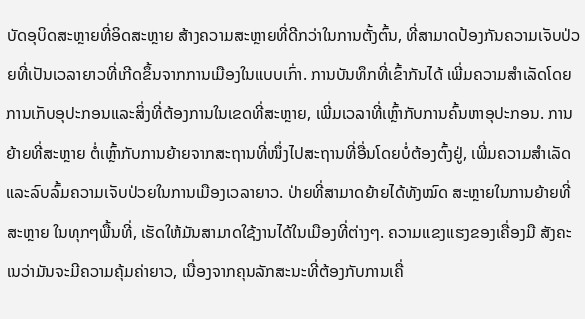ບັດອຸບິດສະຫຼາຍທີ່ອິດສະຫຼາຍ ສ້າງຄວາມສະຫຼາຍທີ່ດີກວ່າໃນການຕັ້ງຕົ້ນ, ທີ່ສາມາດປ້ອງກັນຄວາມເຈັບປ່ວຍທີ່ເປັນເວລາຍາວທີ່ເກີດຂຶ້ນຈາກການເມືອງໃນແບບເກົ່າ. ການບັນທຶກທີ່ເຂົ້າກັນໄດ້ ເພີ່ມຄວາມສຳເລັດໂດຍການເກັບອຸປະກອນແລະສິ່ງທີ່ຕ້ອງການໃນເຂດທີ່ສະຫຼາຍ, ເພີ່ມເວລາທີ່ເຫຼົ້າກັບການຄົ້ນຫາອຸປະກອນ. ການຍ້າຍທີ່ສະຫຼາຍ ຕໍ່ເຫຼົ້າກັບການຍ້າຍຈາກສະຖານທີ່ໜຶ່ງໄປສະຖານທີ່ອື່ນໂດຍບໍ່ຕ້ອງຕົ້ງຢູ່, ເພີ່ມຄວາມສຳເລັດແລະລົບລົ້ມຄວາມເຈັບປ່ວຍໃນການເມືອງເວລາຍາວ. ປ່າຍທີ່ສາມາດຍ້າຍໄດ້ທັງໝົດ ສະຫຼາຍໃນການຍ້າຍທີ່ສະຫຼາຍ ໃນທຸກໆພື້ນທີ່, ເຮັດໃຫ້ມັນສາມາດໃຊ້ງານໄດ້ໃນເມືອງທີ່ຕ່າງໆ. ຄວາມແຂງແຮງຂອງເຄື່ອງມື ສັງຄະເນວ່າມັນຈະມີຄວາມຄຸ້ມຄ່າຍາວ, ເນື່ອງຈາກຄຸນລັກສະນະທີ່ຕ້ອງກັບການເຄື່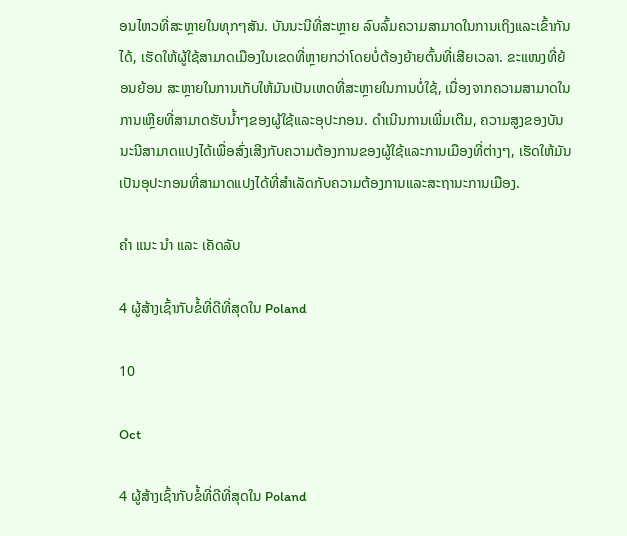ອນໄຫວທີ່ສະຫຼາຍໃນທຸກໆສັນ. ບັນນະນີທີ່ສະຫຼາຍ ລົບລົ້ມຄວາມສາມາດໃນການເຖິງແລະເຂົ້າກັນໄດ້, ເຮັດໃຫ້ຜູ້ໃຊ້ສາມາດເມືອງໃນເຂດທີ່ຫຼາຍກວ່າໂດຍບໍ່ຕ້ອງຍ້າຍຕົ້ນທີ່ເສີຍເວລາ. ຂະແໜງທີ່ຍ້ອນຍ້ອນ ສະຫຼາຍໃນການເກັບໃຫ້ມັນເປັນເຫດທີ່ສະຫຼາຍໃນການບໍ່ໃຊ້, ເນື່ອງຈາກຄວາມສາມາດໃນການເຫຼີຍທີ່ສາມາດຮັບນ້ຳໆຂອງຜູ້ໃຊ້ແລະອຸປະກອນ. ດຳເນີນການເພີ່ມເຕີມ, ຄວາມສູງຂອງບັນນະນີສາມາດແປງໄດ້ເພື່ອສົ່ງເສີງກັບຄວາມຕ້ອງການຂອງຜູ້ໃຊ້ແລະການເມືອງທີ່ຕ່າງໆ, ເຮັດໃຫ້ມັນເປັນອຸປະກອນທີ່ສາມາດແປງໄດ້ທີ່ສຳເລັດກັບຄວາມຕ້ອງການແລະສະຖານະການເມືອງ.

ຄໍາ ແນະ ນໍາ ແລະ ເຄັດລັບ

4 ຜູ້ສ້າງເຊົ້າກັບຂໍ້ທີ່ດີທີ່ສຸດໃນ Poland

10

Oct

4 ຜູ້ສ້າງເຊົ້າກັບຂໍ້ທີ່ດີທີ່ສຸດໃນ Poland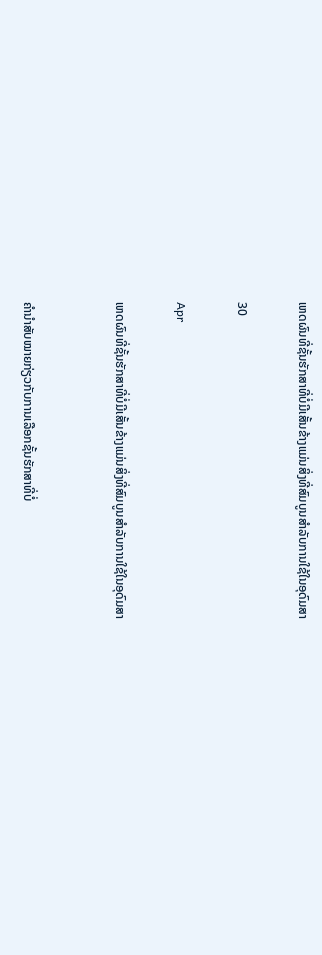ເຫດຜົນທີ່ຊັ້ນຮັກສາທີ່ບໍ່ມີເສັ້ນຂ້າງແມ່ນສິ່ງທີ່ສົມບູນສຳລັບການໃຊ້ໃນອຸດົມສາ

30

Apr

ເຫດຜົນທີ່ຊັ້ນຮັກສາທີ່ບໍ່ມີເສັ້ນຂ້າງແມ່ນສິ່ງທີ່ສົມບູນສຳລັບການໃຊ້ໃນອຸດົມສາ


ຄຳນຳສັບໝາຍກ່ຽວກັບການເລືອກຊັ້ນຮັກສາທີ່ບໍ່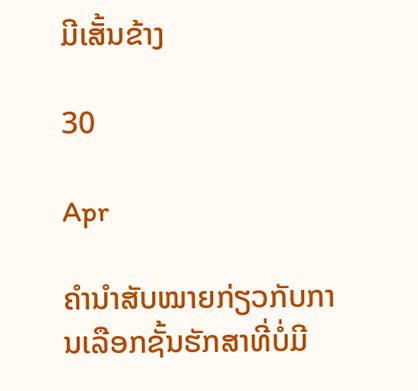ມີເສັ້ນຂ້າງ

30

Apr

ຄຳນຳສັບໝາຍກ່ຽວກັບການເລືອກຊັ້ນຮັກສາທີ່ບໍ່ມີ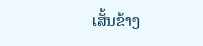ເສັ້ນຂ້າງ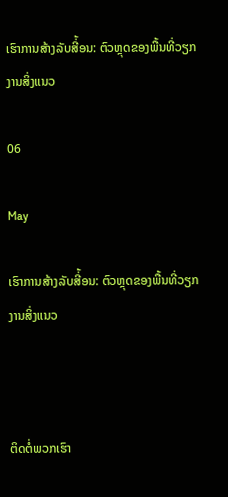ເຮົາການສ້າງລັບສີ່້ອນ: ຕົວຫຼຸດຂອງພື້ນທີ່ວຽກງານສິ່ງແນວ

06

May

ເຮົາການສ້າງລັບສີ່້ອນ: ຕົວຫຼຸດຂອງພື້ນທີ່ວຽກງານສິ່ງແນວ



ຕິດຕໍ່ພວກເຮົາ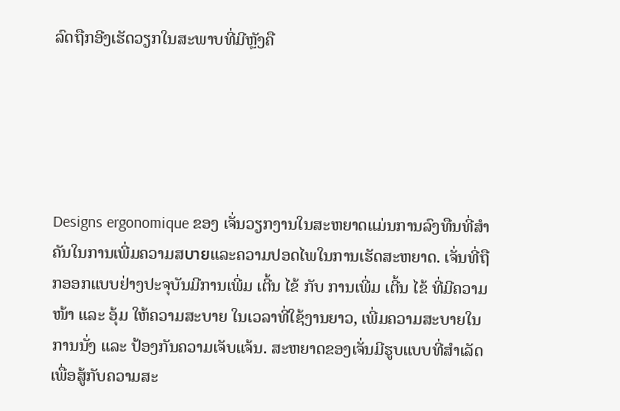ລົດຖືກອີງເຮັດວຽກໃນສະພາບທີ່ມີຫຼັງຄື





Designs ergonomique ຂອງ ເຈັ່ນວຽກງານໃນສະຫຍາດແມ່ນການລົງທືນທີ່ສຳຄັນໃນການເພີ່ມຄວາມສบายແລະຄວາມປອດໄພໃນການເຮັດສະຫຍາດ. ເຈັ່ນທີ່ຖືກອອກແບບຢ່າງປະຈຸບັນມີການເພີ່ມ ເຕີ້ນ ໄຂ້ ກັບ ການເພີ່ມ ເຕີ້ນ ໄຂ້ ທີ່ມີຄວາມໜ້າ ແລະ ອຸ້ມ ໃຫ້ຄວາມສະບາຍ ໃນເວລາທີ່ໃຊ້ງານຍາວ, ເພີ່ມຄວາມສະບາຍໃນການນັ່ງ ແລະ ປ້ອງກັນຄວາມເຈັບແຈ້ນ. ສະຫຍາດຂອງເຈັ່ນມີຮູບແບບທີ່ສຳເລັດເພື່ອສູ້ກັບຄວາມສະ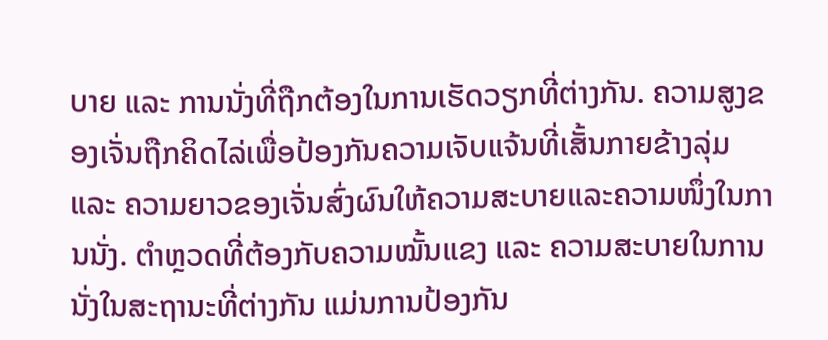ບາຍ ແລະ ການນັ່ງທີ່ຖືກຕ້ອງໃນການເຮັດວຽກທີ່ຕ່າງກັນ. ຄວາມສູງຂອງເຈັ່ນຖືກຄິດໄລ່ເພື່ອປ້ອງກັນຄວາມເຈັບແຈ້ນທີ່ເສັ້ນກາຍຂ້າງລຸ່ມ ແລະ ຄວາມຍາວຂອງເຈັ່ນສົ່ງຜົນໃຫ້ຄວາມສະບາຍແລະຄວາມໜຶ່ງໃນການນັ່ງ. ຕຳຫຼວດທີ່ຕ້ອງກັບຄວາມໝັ້ນແຂງ ແລະ ຄວາມສະບາຍໃນການນັ່ງໃນສະຖານະທີ່ຕ່າງກັນ ແມ່ນການປ້ອງກັນ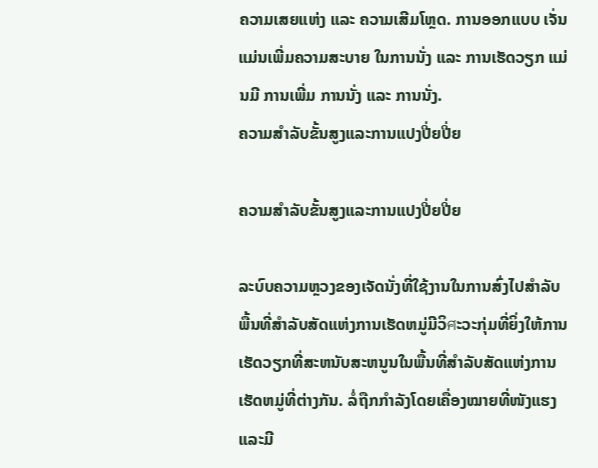ຄວາມເສຍແຫ່ງ ແລະ ຄວາມເສີມໂຫຼດ. ການອອກແບບ ເຈັ່ນ ແມ່ນເພີ່ມຄວາມສະບາຍ ໃນການນັ່ງ ແລະ ການເຮັດວຽກ ແມ່ນມີ ການເພີ່ມ ການນັ່ງ ແລະ ການນັ່ງ.
ຄວາມສຳລັບຂັ້ນສູງແລະການແປງປີ່ຍປີ່ຍ

ຄວາມສຳລັບຂັ້ນສູງແລະການແປງປີ່ຍປີ່ຍ

ລະບົບຄວາມຫຼວງຂອງເຈັດນັ່ງທີ່ໃຊ້ງານໃນການສົ່ງໄປສຳລັບພື້ນທີ່ສຳລັບສັດແຫ່ງການເຮັດຫມູ່ມີວິศະວະກຸ່ມທີ່ຍິ່ງໃຫ້ການເຮັດວຽກທີ່ສະຫນັບສະຫນູນໃນພື້ນທີ່ສຳລັບສັດແຫ່ງການເຮັດຫມູ່ທີ່ຕ່າງກັນ. ລໍ່ຖືກກໍາລັງໂດຍເຄື່ອງໝາຍທີ່ໜັງແຮງແລະມີ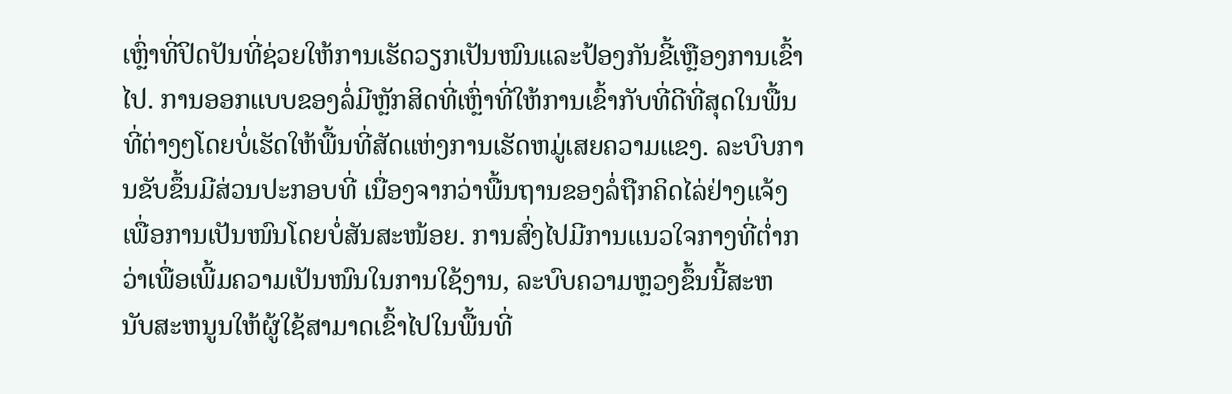ເຫຼົ່າທີ່ປິດປັນທີ່ຊ່ວຍໃຫ້ການເຮັດວຽກເປັນໜົນແລະປ້ອງກັນຂີ້ເຫຼືອງການເຂົ້າໄປ. ການອອກແບບຂອງລໍ່ມີຫຼັກສິດທີ່ເຫຼົ່າທີ່ໃຫ້ການເຂົ້າກັບທີ່ດີທີ່ສຸດໃນພື້ນທີ່ຕ່າງໆໂດຍບໍ່ເຮັດໃຫ້ພື້ນທີ່ສັດແຫ່ງການເຮັດຫມູ່ເສຍຄວາມແຂງ. ລະບົບການຂັບຂຶ້ນມີສ່ວນປະກອບທີ່ ເນື່ອງຈາກວ່າພື້ນຖານຂອງລໍ່ຖືກຄິດໄລ່ຢ່າງແຈ້ງເພື່ອການເປັນໜົນໂດຍບໍ່ສັນສະໜ້ອຍ. ການສົ່ງໄປມີການແນວໃຈກາງທີ່ຕ່ຳກວ່າເພື່ອເພີ້ມຄວາມເປັນໜົນໃນການໃຊ້ງານ, ລະບົບຄວາມຫຼວງຂຶ້ນນີ້ສະຫນັບສະຫນູນໃຫ້ຜູ້ໃຊ້ສາມາດເຂົ້າໄປໃນພື້ນທີ່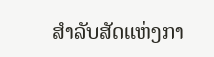ສຳລັບສັດແຫ່ງກາ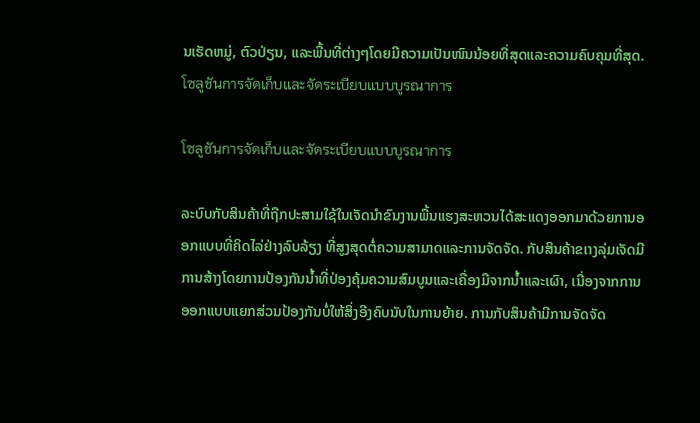ນເຮັດຫມູ່, ຕົວປ່ຽນ, ແລະພື້ນທີ່ຕ່າງໆໂດຍມີຄວາມເປັນໜົນນ້ອຍທີ່ສຸດແລະຄວາມຄົບຄຸມທີ່ສຸດ.
โซลูชันการจัดเก็บและจัดระเบียบแบบบูรณาการ

โซลูชันการจัดเก็บและจัดระเบียบแบบบูรณาการ

ລະບົບກັບສິນຄ້າທີ່ຖືກປະສາມໃຊ້ໃນເຈັດນຳຂົນງານພື້ນແຮງສະຫວນໄດ້ສະແດງອອກມາດ້ວຍການອອກແບບທີ່ຄິດໄລ່ຢ່າງລົບລ້ຽງ ທີ່ສູງສຸດຕໍ່ຄວາມສາມາດແລະການຈັດຈັດ. ກັບສິນຄ້າຂເາງລຸ່ມເຈັດມີການສ້າງໂດຍການປ້ອງກັນນ້ຳທີ່ປ່ອງຄຸ້ມຄວາມສົມບູນແລະເຄື່ອງມືຈາກນ້ຳແລະເຜົາ, ເນື່ອງຈາກການອອກແບບແຍກສ່ວນປ້ອງກັນບໍ່ໃຫ້ສິ່ງອີງຄົບນັບໃນການຍ້າຍ. ການກັບສິນຄ້າມີການຈັດຈັດ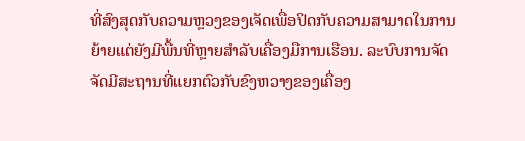ທີ່ສົງສຸດກັບຄວາມຫຼວງຂອງເຈັດເພື່ອປິດກັບຄວາມສາມາດໃນການຍ້າຍແຕ່ຍັງມີພື້ນທີ່ຫຼາຍສຳລັບເຄື່ອງມືການເຮືອນ. ລະບົບການຈັດຈັດມີສະຖານທີ່ແຍກຕົວກັບຂົງຫວາງຂອງເຄື່ອງ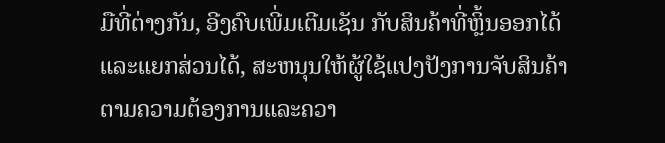ມືທີ່ຕ່າງກັນ, ອີງຄົບເພີ່ມເຕີມເຊັນ ກັບສິນຄ້າທີ່ຫຼິ້ນອອກໄດ້ແລະແຍກສ່ວນໄດ້, ສະຫນຸນໃຫ້ຜູ້ໃຊ້ແປງປັງການຈັບສິນຄ້າຕາມຄວາມຕ້ອງການແລະຄວາ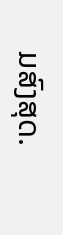ມສົງສຸດ.